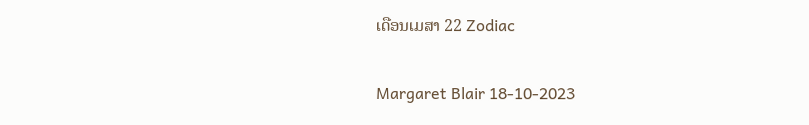ເດືອນເມສາ 22 Zodiac

Margaret Blair 18-10-2023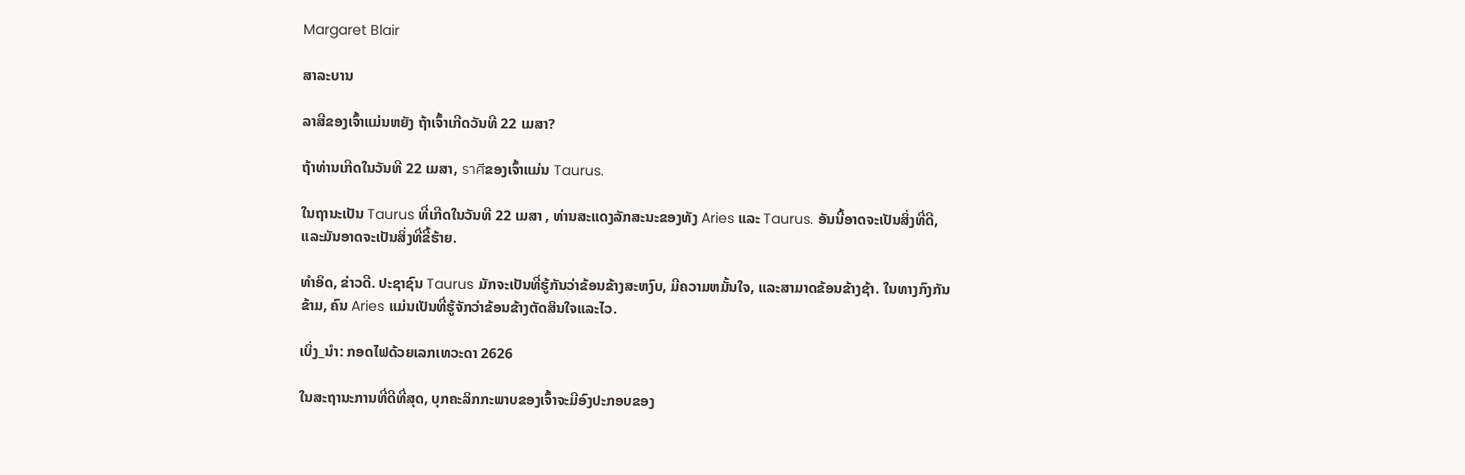Margaret Blair

ສາລະບານ

ລາສີຂອງເຈົ້າແມ່ນຫຍັງ ຖ້າເຈົ້າເກີດວັນທີ 22 ເມສາ?

ຖ້າທ່ານເກີດໃນວັນທີ 22 ເມສາ, ราศีຂອງເຈົ້າແມ່ນ Taurus.

ໃນຖານະເປັນ Taurus ທີ່ເກີດໃນວັນທີ 22 ເມສາ , ທ່ານສະແດງລັກສະນະຂອງທັງ Aries ແລະ Taurus. ອັນນີ້ອາດຈະເປັນສິ່ງທີ່ດີ, ແລະມັນອາດຈະເປັນສິ່ງທີ່ຂີ້ຮ້າຍ.

ທຳອິດ, ຂ່າວດີ. ປະຊາຊົນ Taurus ມັກຈະເປັນທີ່ຮູ້ກັນວ່າຂ້ອນຂ້າງສະຫງົບ, ມີຄວາມຫມັ້ນໃຈ, ແລະສາມາດຂ້ອນຂ້າງຊ້າ. ໃນທາງກົງກັນຂ້າມ, ຄົນ Aries ແມ່ນເປັນທີ່ຮູ້ຈັກວ່າຂ້ອນຂ້າງຕັດສິນໃຈແລະໄວ.

ເບິ່ງ_ນຳ: ກອດໄຟດ້ວຍເລກເທວະດາ 2626

ໃນສະຖານະການທີ່ດີທີ່ສຸດ, ບຸກຄະລິກກະພາບຂອງເຈົ້າຈະມີອົງປະກອບຂອງ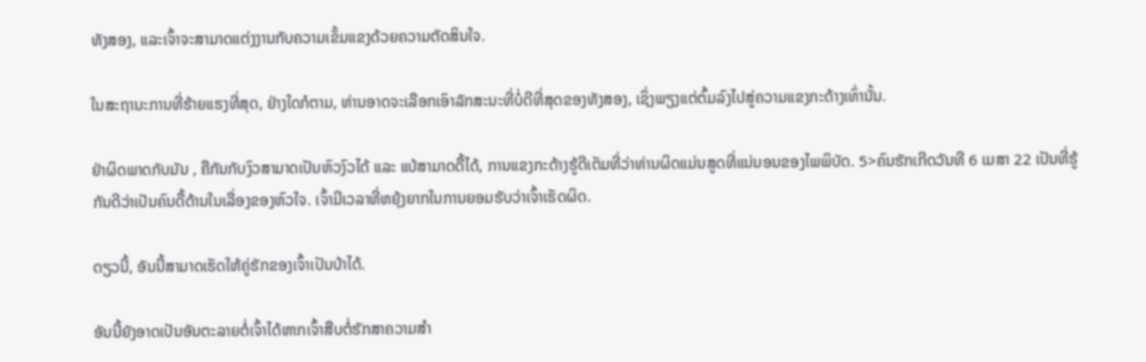ທັງສອງ, ແລະເຈົ້າຈະສາມາດແຕ່ງງານກັບຄວາມເຂັ້ມແຂງດ້ວຍຄວາມຕັດສິນໃຈ.

ໃນສະຖານະການທີ່ຮ້າຍແຮງທີ່ສຸດ, ຢ່າງໃດກໍຕາມ, ທ່ານອາດຈະເລືອກເອົາລັກສະນະທີ່ບໍ່ດີທີ່ສຸດຂອງທັງສອງ, ເຊິ່ງພຽງແຕ່ຕົ້ມລົງໄປສູ່ຄວາມແຂງກະດ້າງເທົ່ານັ້ນ.

ຢ່າຜິດພາດກັບມັນ , ຄືກັນກັບງົວສາມາດເປັນຫົວງົວໄດ້ ແລະ ແບ້ສາມາດດື້ໄດ້, ການແຂງກະດ້າງຮູ້ດີເຕັມທີ່ວ່າທ່ານຜິດແມ່ນສູດທີ່ແນ່ນອນຂອງໄພພິບັດ. 5>ຄົນຮັກເກີດວັນທີ 6 ເມສາ 22 ເປັນທີ່ຮູ້ກັນດີວ່າເປັນຄົນດື້ດ້ານໃນເລື່ອງຂອງຫົວໃຈ. ເຈົ້າມີເວລາທີ່ຫຍຸ້ງຍາກໃນການຍອມຮັບວ່າເຈົ້າເຮັດຜິດ.

ດຽວນີ້, ອັນນີ້ສາມາດເຮັດໃຫ້ຄູ່ຮັກຂອງເຈົ້າເປັນບ້າໄດ້.

ອັນນີ້ຍັງອາດເປັນອັນຕະລາຍຕໍ່ເຈົ້າໄດ້ຫາກເຈົ້າສືບຕໍ່ຮັກສາຄວາມສຳ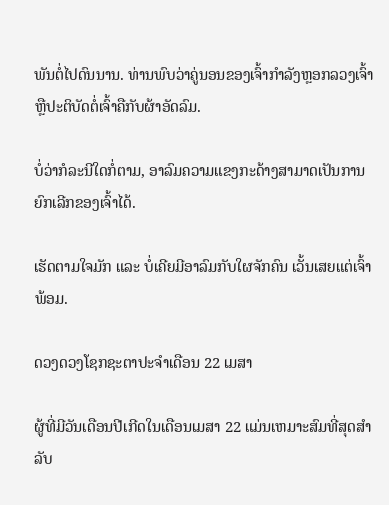ພັນຕໍ່ໄປດົນນານ. ທ່ານພົບວ່າຄູ່ນອນຂອງເຈົ້າກຳລັງຫຼອກລວງເຈົ້າ ຫຼືປະຕິບັດຕໍ່ເຈົ້າຄືກັບຜ້າອັດລົມ.

ບໍ່ວ່າກໍລະນີໃດກໍ່ຕາມ, ອາລົມຄວາມແຂງກະດ້າງສາມາດເປັນການຍົກເລີກຂອງເຈົ້າໄດ້.

ເຮັດຕາມໃຈມັກ ແລະ ບໍ່ເຄີຍມີອາລົມກັບໃຜຈັກຄົນ ເວັ້ນເສຍແຕ່ເຈົ້າພ້ອມ.

ດວງດວງໂຊກຊະຕາປະຈຳເດືອນ 22 ເມສາ

ຜູ້ທີ່ມີວັນເດືອນປີເກີດໃນເດືອນເມສາ 22 ແມ່ນເຫມາະສົມທີ່ສຸດສໍາລັບ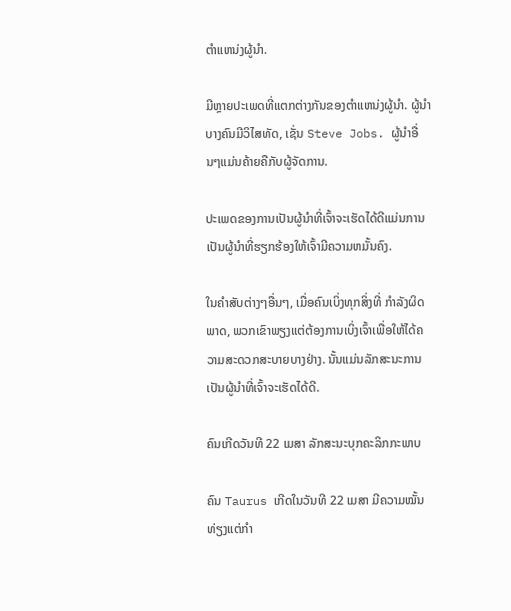ຕໍາແຫນ່ງຜູ້ນໍາ.

ມີຫຼາຍປະເພດທີ່ແຕກຕ່າງກັນຂອງຕໍາແຫນ່ງຜູ້ນໍາ. ຜູ້ນໍາບາງຄົນມີວິໄສທັດ, ເຊັ່ນ Steve Jobs. ຜູ້ນໍາອື່ນໆແມ່ນຄ້າຍຄືກັບຜູ້ຈັດການ.

ປະເພດຂອງການເປັນຜູ້ນໍາທີ່ເຈົ້າຈະເຮັດໄດ້ດີແມ່ນການເປັນຜູ້ນໍາທີ່ຮຽກຮ້ອງໃຫ້ເຈົ້າມີຄວາມຫມັ້ນຄົງ.

ໃນຄໍາສັບຕ່າງໆອື່ນໆ, ເມື່ອຄົນເບິ່ງທຸກສິ່ງທີ່ ກໍາລັງຜິດພາດ, ພວກເຂົາພຽງແຕ່ຕ້ອງການເບິ່ງເຈົ້າເພື່ອໃຫ້ໄດ້ຄວາມສະດວກສະບາຍບາງຢ່າງ. ນັ້ນແມ່ນລັກສະນະການເປັນຜູ້ນໍາທີ່ເຈົ້າຈະເຮັດໄດ້ດີ.

ຄົນເກີດວັນທີ 22 ເມສາ ລັກສະນະບຸກຄະລິກກະພາບ

ຄົນ Taurus ເກີດໃນວັນທີ 22 ເມສາ ມີຄວາມໝັ້ນທ່ຽງແຕ່ກໍາ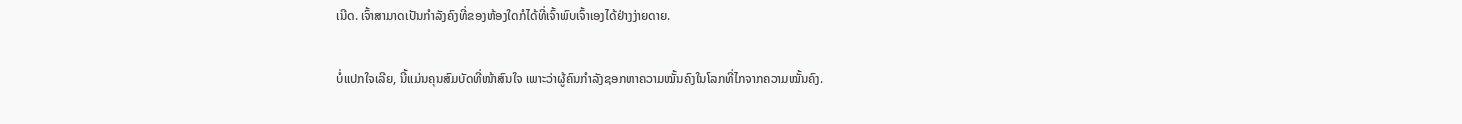ເນີດ. ເຈົ້າສາມາດເປັນກຳລັງຄົງທີ່ຂອງຫ້ອງໃດກໍໄດ້ທີ່ເຈົ້າພົບເຈົ້າເອງໄດ້ຢ່າງງ່າຍດາຍ.

ບໍ່ແປກໃຈເລີຍ, ນີ້ແມ່ນຄຸນສົມບັດທີ່ໜ້າສົນໃຈ ເພາະວ່າຜູ້ຄົນກຳລັງຊອກຫາຄວາມໝັ້ນຄົງໃນໂລກທີ່ໄກຈາກຄວາມໝັ້ນຄົງ.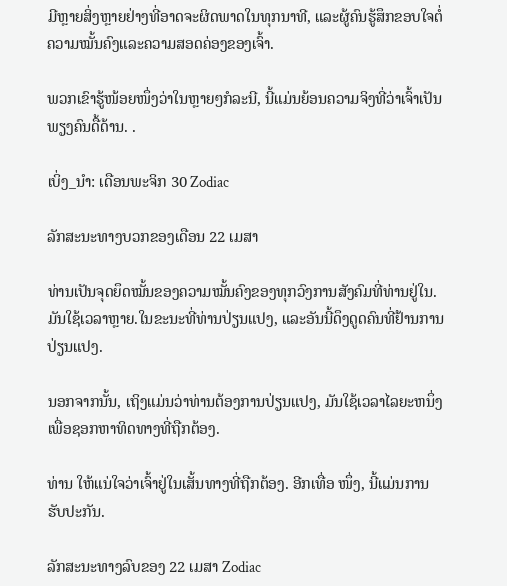ມີຫຼາຍສິ່ງຫຼາຍຢ່າງທີ່ອາດຈະຜິດພາດໃນທຸກນາທີ, ແລະຜູ້ຄົນຮູ້ສຶກຂອບໃຈຕໍ່ຄວາມໝັ້ນຄົງແລະຄວາມສອດຄ່ອງຂອງເຈົ້າ.

ພວກເຂົາຮູ້ໜ້ອຍໜຶ່ງວ່າໃນຫຼາຍໆກໍລະນີ, ນີ້ແມ່ນຍ້ອນຄວາມຈິງທີ່ວ່າເຈົ້າເປັນພຽງຄົນດື້ດ້ານ. .

ເບິ່ງ_ນຳ: ເດືອນພະຈິກ 30 Zodiac

ລັກສະນະທາງບວກຂອງເດືອນ 22 ເມສາ

ທ່ານເປັນຈຸດຍຶດໝັ້ນຂອງຄວາມໝັ້ນຄົງຂອງທຸກວົງການສັງຄົມທີ່ທ່ານຢູ່ໃນ. ມັນໃຊ້ເວລາຫຼາຍ.ໃນຂະນະທີ່ທ່ານປ່ຽນແປງ, ແລະອັນນີ້ດຶງດູດຄົນທີ່ຢ້ານການປ່ຽນແປງ.

ນອກຈາກນັ້ນ, ເຖິງແມ່ນວ່າທ່ານຕ້ອງການປ່ຽນແປງ, ມັນໃຊ້ເວລາໄລຍະຫນຶ່ງເພື່ອຊອກຫາທິດທາງທີ່ຖືກຕ້ອງ.

ທ່ານ ໃຫ້ແນ່ໃຈວ່າເຈົ້າຢູ່ໃນເສັ້ນທາງທີ່ຖືກຕ້ອງ. ອີກເທື່ອ ໜຶ່ງ, ນີ້ແມ່ນການຮັບປະກັນ.

ລັກສະນະທາງລົບຂອງ 22 ເມສາ Zodiac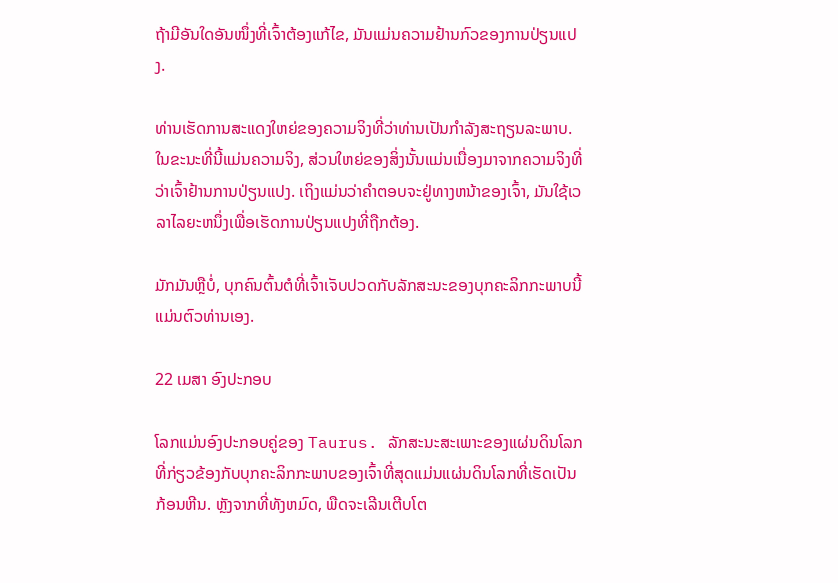ຖ້າມີອັນໃດອັນໜຶ່ງທີ່ເຈົ້າຕ້ອງແກ້ໄຂ, ມັນແມ່ນຄວາມຢ້ານກົວຂອງການປ່ຽນແປງ.

ທ່ານເຮັດການສະແດງໃຫຍ່ຂອງຄວາມຈິງທີ່ວ່າທ່ານເປັນກໍາລັງສະຖຽນລະພາບ. ໃນຂະນະທີ່ນີ້ແມ່ນຄວາມຈິງ, ສ່ວນໃຫຍ່ຂອງສິ່ງນັ້ນແມ່ນເນື່ອງມາຈາກຄວາມຈິງທີ່ວ່າເຈົ້າຢ້ານການປ່ຽນແປງ. ເຖິງແມ່ນວ່າຄໍາຕອບຈະຢູ່ທາງຫນ້າຂອງເຈົ້າ, ມັນໃຊ້ເວລາໄລຍະຫນຶ່ງເພື່ອເຮັດການປ່ຽນແປງທີ່ຖືກຕ້ອງ.

ມັກມັນຫຼືບໍ່, ບຸກຄົນຕົ້ນຕໍທີ່ເຈົ້າເຈັບປວດກັບລັກສະນະຂອງບຸກຄະລິກກະພາບນີ້ແມ່ນຕົວທ່ານເອງ.

22 ເມສາ ອົງປະກອບ

ໂລກແມ່ນອົງປະກອບຄູ່ຂອງ Taurus. ລັກສະນະສະເພາະຂອງແຜ່ນດິນໂລກທີ່ກ່ຽວຂ້ອງກັບບຸກຄະລິກກະພາບຂອງເຈົ້າທີ່ສຸດແມ່ນແຜ່ນດິນໂລກທີ່ເຮັດເປັນກ້ອນຫີນ. ຫຼັງຈາກທີ່ທັງຫມົດ, ພືດຈະເລີນເຕີບໂຕ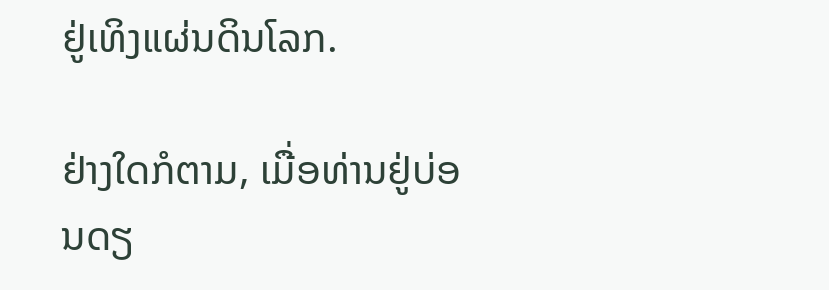ຢູ່ເທິງແຜ່ນດິນໂລກ.

ຢ່າງໃດກໍຕາມ, ເມື່ອທ່ານຢູ່ບ່ອນດຽ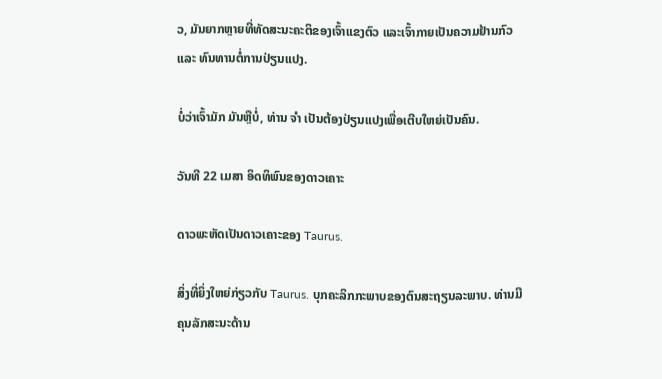ວ, ມັນຍາກຫຼາຍທີ່ທັດສະນະຄະຕິຂອງເຈົ້າແຂງຕົວ ແລະເຈົ້າກາຍເປັນຄວາມຢ້ານກົວ ແລະ ທົນທານຕໍ່ການປ່ຽນແປງ.

ບໍ່ວ່າເຈົ້າມັກ ມັນຫຼືບໍ່, ທ່ານ ຈຳ ເປັນຕ້ອງປ່ຽນແປງເພື່ອເຕີບໃຫຍ່ເປັນຄົນ.

ວັນທີ 22 ເມສາ ອິດທິພົນຂອງດາວເຄາະ

ດາວພະຫັດເປັນດາວເຄາະຂອງ Taurus.

ສິ່ງທີ່ຍິ່ງໃຫຍ່ກ່ຽວກັບ Taurus. ບຸກຄະລິກກະພາບຂອງຕົນສະຖຽນລະພາບ. ທ່ານມີຄຸນລັກສະນະດ້ານ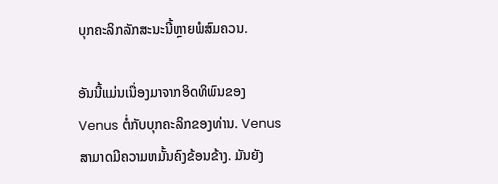ບຸກຄະລິກລັກສະນະນີ້ຫຼາຍພໍສົມຄວນ.

ອັນນີ້ແມ່ນເນື່ອງມາຈາກອິດທິພົນຂອງ Venus ຕໍ່ກັບບຸກຄະລິກຂອງທ່ານ. Venus ສາມາດມີຄວາມຫມັ້ນຄົງຂ້ອນຂ້າງ. ມັນຍັງ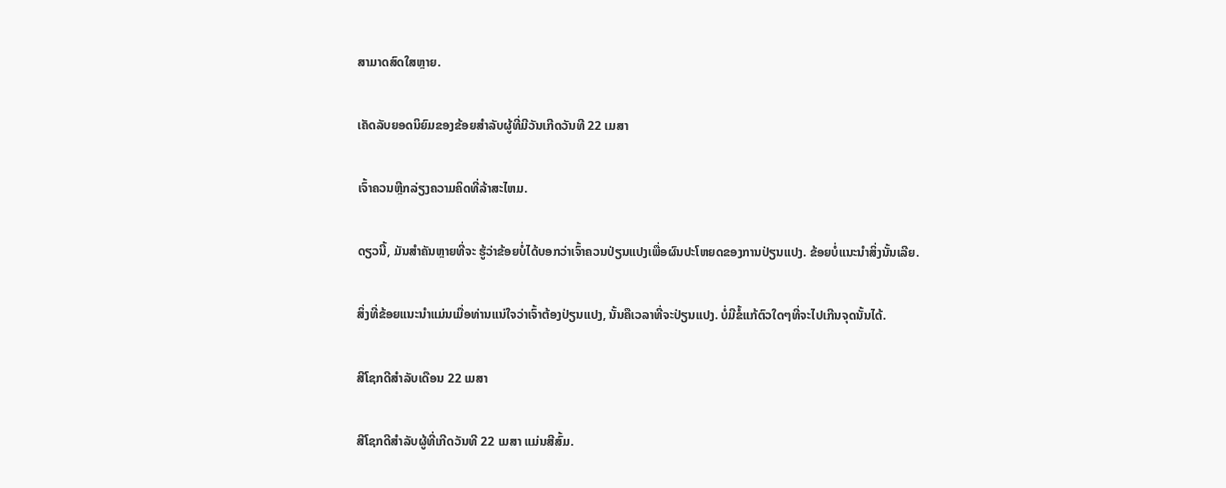ສາມາດສົດໃສຫຼາຍ.

ເຄັດລັບຍອດນິຍົມຂອງຂ້ອຍສໍາລັບຜູ້ທີ່ມີວັນເກີດວັນທີ 22 ເມສາ

ເຈົ້າຄວນຫຼີກລ່ຽງຄວາມຄິດທີ່ລ້າສະໄຫມ.

ດຽວນີ້, ມັນສຳຄັນຫຼາຍທີ່ຈະ ຮູ້ວ່າຂ້ອຍບໍ່ໄດ້ບອກວ່າເຈົ້າຄວນປ່ຽນແປງເພື່ອຜົນປະໂຫຍດຂອງການປ່ຽນແປງ. ຂ້ອຍບໍ່ແນະນຳສິ່ງນັ້ນເລີຍ.

ສິ່ງທີ່ຂ້ອຍແນະນຳແມ່ນເມື່ອທ່ານແນ່ໃຈວ່າເຈົ້າຕ້ອງປ່ຽນແປງ, ນັ້ນຄືເວລາທີ່ຈະປ່ຽນແປງ. ບໍ່ມີຂໍ້ແກ້ຕົວໃດໆທີ່ຈະໄປເກີນຈຸດນັ້ນໄດ້.

ສີໂຊກດີສຳລັບເດືອນ 22 ເມສາ

ສີໂຊກດີສຳລັບຜູ້ທີ່ເກີດວັນທີ 22 ເມສາ ແມ່ນສີສົ້ມ.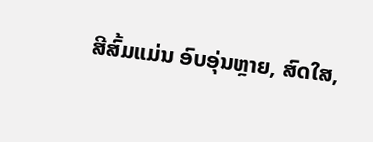ສີສົ້ມແມ່ນ ອົບອຸ່ນຫຼາຍ, ສົດໃສ,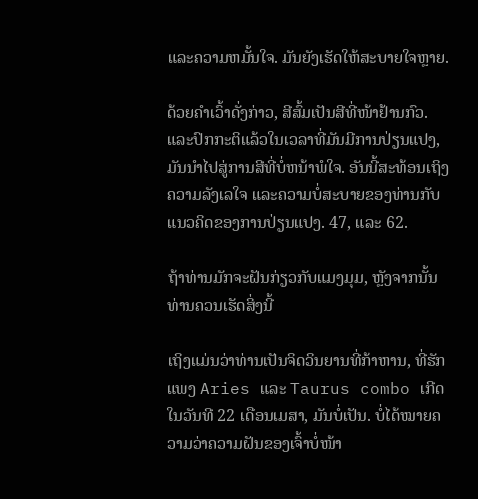ແລະຄວາມຫມັ້ນໃຈ. ມັນຍັງເຮັດໃຫ້ສະບາຍໃຈຫຼາຍ.

ດ້ວຍຄຳເວົ້າດັ່ງກ່າວ, ສີສົ້ມເປັນສີທີ່ໜ້າຢ້ານກົວ. ແລະປົກກະຕິແລ້ວໃນເວລາທີ່ມັນມີການປ່ຽນແປງ, ມັນນໍາໄປສູ່ການສີທີ່ບໍ່ຫນ້າພໍໃຈ. ອັນນີ້ສະທ້ອນເຖິງຄວາມລັງເລໃຈ ແລະຄວາມບໍ່ສະບາຍຂອງທ່ານກັບແນວຄິດຂອງການປ່ຽນແປງ. 47, ແລະ 62.

ຖ້າທ່ານມັກຈະຝັນກ່ຽວກັບແມງມຸມ, ຫຼັງຈາກນັ້ນທ່ານຄວນເຮັດສິ່ງນີ້

ເຖິງແມ່ນວ່າທ່ານເປັນຈິດວິນຍານທີ່ກ້າຫານ, ທີ່ຮັກແພງ Aries ແລະ Taurus combo ເກີດໃນວັນທີ 22 ເດືອນເມສາ, ມັນບໍ່ເປັນ. ບໍ່ໄດ້ໝາຍຄວາມວ່າຄວາມຝັນຂອງເຈົ້າບໍ່ໜ້າ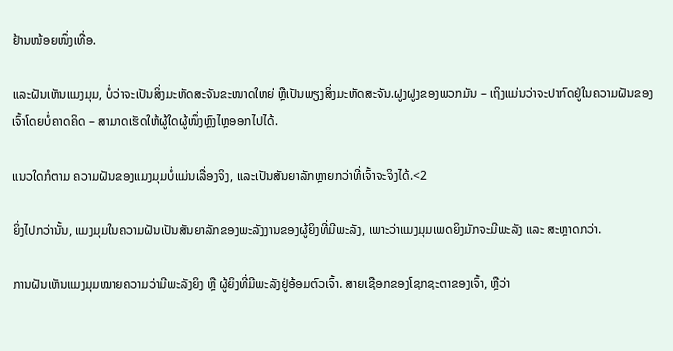ຢ້ານໜ້ອຍໜຶ່ງເທື່ອ.

ແລະຝັນເຫັນແມງມຸມ, ບໍ່ວ່າຈະເປັນສິ່ງມະຫັດສະຈັນຂະໜາດໃຫຍ່ ຫຼືເປັນພຽງສິ່ງມະຫັດສະຈັນ.ຝູງຝູງຂອງພວກມັນ – ເຖິງແມ່ນວ່າຈະປາກົດຢູ່ໃນຄວາມຝັນຂອງເຈົ້າໂດຍບໍ່ຄາດຄິດ – ສາມາດເຮັດໃຫ້ຜູ້ໃດຜູ້ໜຶ່ງຫຼົງໄຫຼອອກໄປໄດ້.

ແນວໃດກໍຕາມ ຄວາມຝັນຂອງແມງມຸມບໍ່ແມ່ນເລື່ອງຈິງ, ແລະເປັນສັນຍາລັກຫຼາຍກວ່າທີ່ເຈົ້າຈະຈິງໄດ້.<2

ຍິ່ງໄປກວ່ານັ້ນ, ແມງມຸມໃນຄວາມຝັນເປັນສັນຍາລັກຂອງພະລັງງານຂອງຜູ້ຍິງທີ່ມີພະລັງ, ເພາະວ່າແມງມຸມເພດຍິງມັກຈະມີພະລັງ ແລະ ສະຫຼາດກວ່າ.

ການຝັນເຫັນແມງມຸມໝາຍຄວາມວ່າມີພະລັງຍິງ ຫຼື ຜູ້ຍິງທີ່ມີພະລັງຢູ່ອ້ອມຕົວເຈົ້າ. ສາຍເຊືອກຂອງໂຊກຊະຕາຂອງເຈົ້າ, ຫຼືວ່າ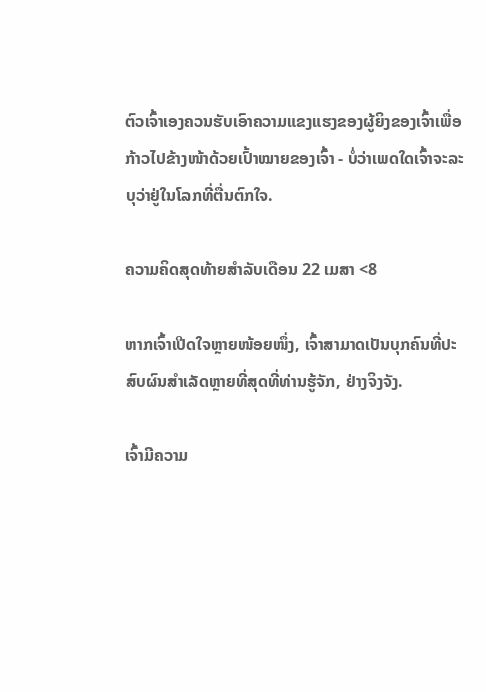ຕົວເຈົ້າເອງຄວນຮັບເອົາຄວາມແຂງແຮງຂອງຜູ້ຍິງຂອງເຈົ້າເພື່ອກ້າວໄປຂ້າງໜ້າດ້ວຍເປົ້າໝາຍຂອງເຈົ້າ - ບໍ່ວ່າເພດໃດເຈົ້າຈະລະບຸວ່າຢູ່ໃນໂລກທີ່ຕື່ນຕົກໃຈ.

ຄວາມຄິດສຸດທ້າຍສຳລັບເດືອນ 22 ເມສາ <8

ຫາກເຈົ້າເປີດໃຈຫຼາຍໜ້ອຍໜຶ່ງ, ເຈົ້າສາມາດເປັນບຸກຄົນທີ່ປະສົບຜົນສຳເລັດຫຼາຍທີ່ສຸດທີ່ທ່ານຮູ້ຈັກ, ຢ່າງຈິງຈັງ.

ເຈົ້າມີຄວາມ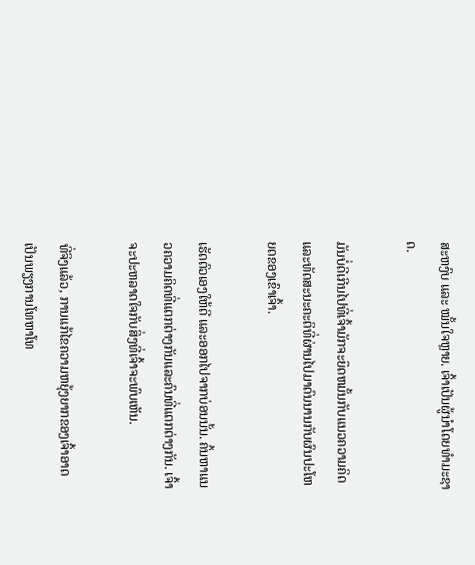ສະຫງົບ ແລະ ໝັ້ນໃຈຫຼາຍ. ເຈົ້າເປັນຜູ້ນໍາໂດຍທໍາມະຊາດ.

ມັນບໍ່ດີເກີນໄປທີ່ເຈົ້າມັກຈະຍຶດຫມັ້ນກັບແນວຄວາມຄິດ ແລະທັດສະນະຄະຕິທີ່ຜ່ານໄປມາດົນນານກັບຜົນປະໂຫຍດຂອງເຂົາເຈົ້າ.

ເຮັດຕົວເອງໃຫ້ດີ ແລະອອກໄປຈາກບ່ອນນັ້ນ. ຄົ້ນຫາແນວຄວາມຄິດທີ່ແຕກຕ່າງກັນແລະຄົນທີ່ແຕກຕ່າງກັນ. ເຈົ້າຈະປະຫລາດໃຈກັບສິ່ງທີ່ເຈົ້າຈະພົບເຫັນ.

ທີ່ຈິງແລ້ວ, ການແກ້ໄຂຄວາມຫຍຸ້ງຍາກຂອງເຈົ້າອາດເປັນພຽງການໂທຫາໂທ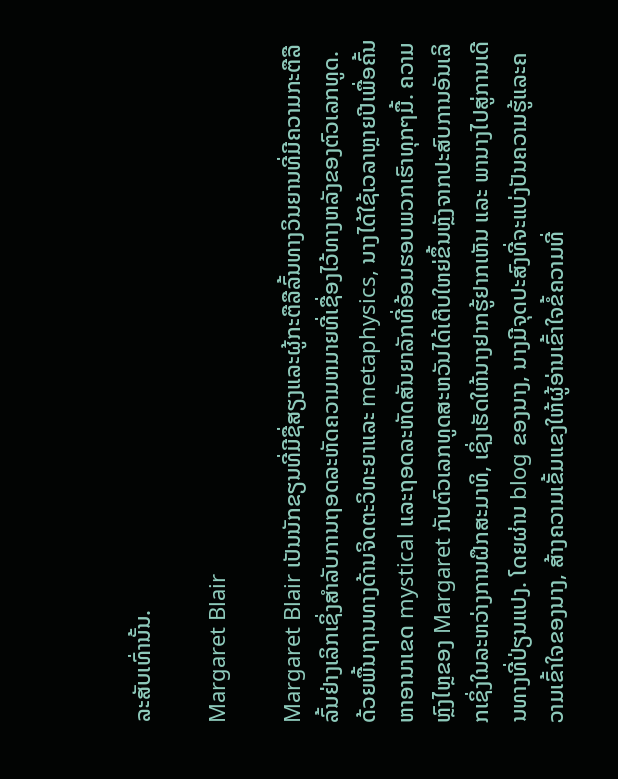ລະສັບເທົ່ານັ້ນ.

Margaret Blair

Margaret Blair ເປັນນັກຂຽນທີ່ມີຊື່ສຽງແລະຜູ້ກະຕືລືລົ້ນທາງວິນຍານທີ່ມີຄວາມກະຕືລືລົ້ນຢ່າງເລິກເຊິ່ງສໍາລັບການຖອດລະຫັດຄວາມຫມາຍທີ່ເຊື່ອງໄວ້ທາງຫລັງຂອງຕົວເລກທູດ. ດ້ວຍພື້ນຖານທາງດ້ານຈິດຕະວິທະຍາແລະ metaphysics, ນາງໄດ້ໃຊ້ເວລາຫຼາຍປີເພື່ອຄົ້ນຫາອານາເຂດ mystical ແລະຖອດລະຫັດສັນຍາລັກທີ່ອ້ອມຮອບພວກເຮົາທຸກໆມື້. ຄວາມຫຼົງໄຫຼຂອງ Margaret ກັບຕົວເລກທູດສະຫວັນໄດ້ເຕີບໃຫຍ່ຂຶ້ນຫຼັງຈາກປະສົບການອັນເລິກເຊິ່ງໃນລະຫວ່າງການຝຶກສະມາທິ, ເຊິ່ງເຮັດໃຫ້ນາງຢາກຮູ້ຢາກເຫັນ ແລະ ພານາງໄປສູ່ການເດີນທາງທີ່ປ່ຽນແປງ. ໂດຍຜ່ານ blog ຂອງນາງ, ນາງມີຈຸດປະສົງທີ່ຈະແບ່ງປັນຄວາມຮູ້ແລະຄວາມເຂົ້າໃຈຂອງນາງ, ສ້າງຄວາມເຂັ້ມແຂງໃຫ້ຜູ້ອ່ານເຂົ້າໃຈຂໍ້ຄວາມທີ່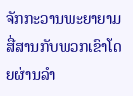ຈັກກະວານພະຍາຍາມສື່ສານກັບພວກເຂົາໂດຍຜ່ານລໍາ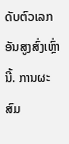ດັບຕົວເລກອັນສູງສົ່ງເຫຼົ່ານີ້. ການຜະສົມ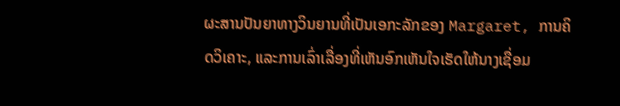ຜະສານປັນຍາທາງວິນຍານທີ່ເປັນເອກະລັກຂອງ Margaret, ການຄິດວິເຄາະ, ແລະການເລົ່າເລື່ອງທີ່ເຫັນອົກເຫັນໃຈເຮັດໃຫ້ນາງເຊື່ອມ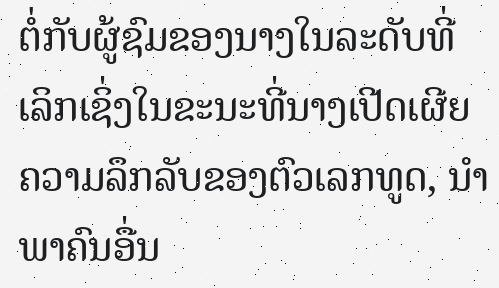ຕໍ່ກັບຜູ້ຊົມຂອງນາງໃນລະດັບທີ່ເລິກເຊິ່ງໃນຂະນະທີ່ນາງເປີດເຜີຍຄວາມລຶກລັບຂອງຕົວເລກທູດ, ນໍາພາຄົນອື່ນ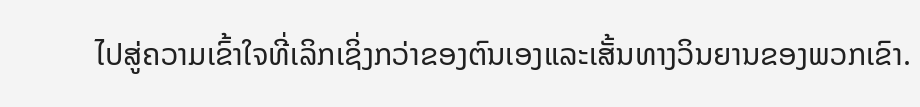ໄປສູ່ຄວາມເຂົ້າໃຈທີ່ເລິກເຊິ່ງກວ່າຂອງຕົນເອງແລະເສັ້ນທາງວິນຍານຂອງພວກເຂົາ.